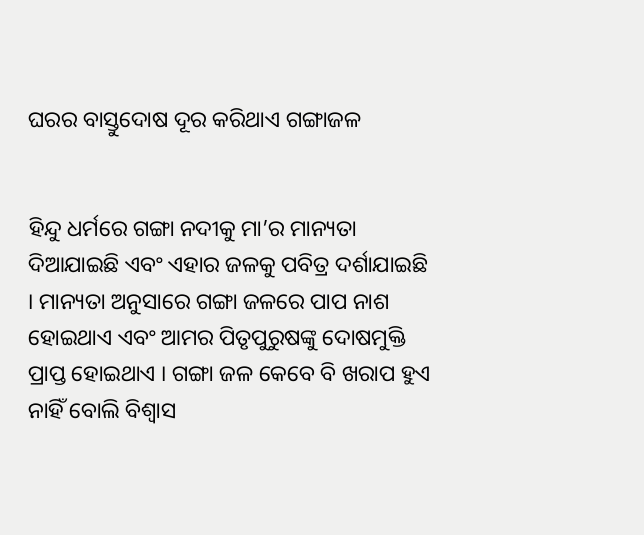ଘରର ବାସ୍ତୁଦୋଷ ଦୂର କରିଥାଏ ଗଙ୍ଗାଜଳ


ହିନ୍ଦୁ ଧର୍ମରେ ଗଙ୍ଗା ନଦୀକୁ ମା’ର ମାନ୍ୟତା ଦିଆଯାଇଛି ଏବଂ ଏହାର ଜଳକୁ ପବିତ୍ର ଦର୍ଶାଯାଇଛି । ମାନ୍ୟତା ଅନୁସାରେ ଗଙ୍ଗା ଜଳରେ ପାପ ନାଶ ହୋଇଥାଏ ଏବଂ ଆମର ପିତୃପୁରୁଷଙ୍କୁ ଦୋଷମୁକ୍ତି ପ୍ରାପ୍ତ ହୋଇଥାଏ । ଗଙ୍ଗା ଜଳ କେବେ ବି ଖରାପ ହୁଏ ନାହିଁ ବୋଲି ବିଶ୍ୱାସ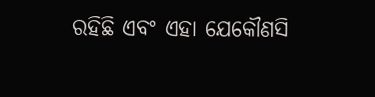ରହିଛି ଏବଂ ଏହା ଯେକୌଣସି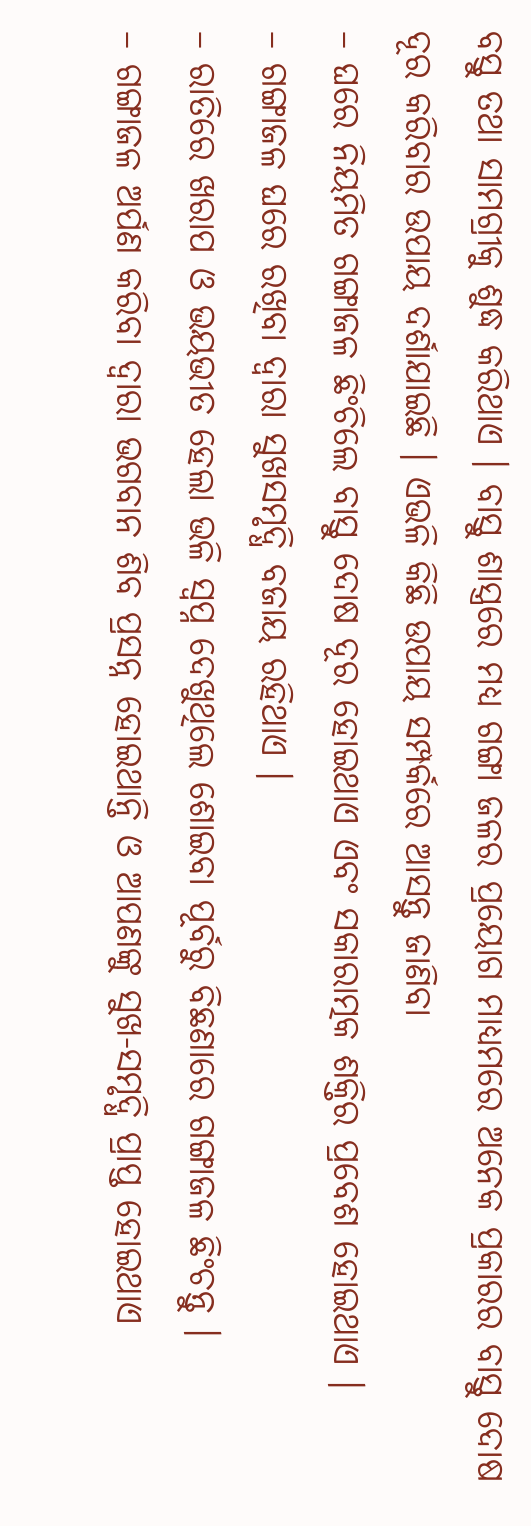ବସ୍ତୁ ତଥା ସାମଗ୍ରୀକୁ ଶୁଦ୍ଧ କରିଥାଏ । ବାସ୍ତୁ ଶାସ୍ତ୍ରରେ ମଧ୍ୟ ଗଙ୍ଗା ଜଳର ପ୍ରୟୋଗ ମାଧ୍ୟମରେ ଅନେକ ପ୍ରକାରର ବାସ୍ତୁ ଦୋଷ ଦୂର କରିବାର ଉପାୟ ଦର୍ଶାଯାଇଛି । ଏଭଳି କିଛି ଉପାୟ ସମ୍ପର୍କରେ ଆସନ୍ତୁ ଜାଣିବା
– ଘରେ ନିୟମିତ ଗଙ୍ଗାଜଳ ଛିଂଚିଲେ ବାସ୍ତୁ ଦୋଷ ଦୂର ହୋଇଥାଏ ଏବଂ ସକାରାତ୍ମକ ଶକ୍ତିର ପ୍ରବେଶ ହୋଇଥାଏ ।
– ଗଙ୍ଗାଜଳ ଘରେ ରଖିବା ଦ୍ୱାରା ସୁଖସମୃଦ୍ଧି ବଜାୟ ରହିଥାଏ ।
– ରାତିରେ ଖରାପ ଓ ଭୟଭୀତ ହେଲା ଭଳି ସ୍ୱପ୍ନ ଦେଖୁଥିଲେ ଶୋଇବା ପୂର୍ବରୁ ବିଛଣାରେ ଗଙ୍ଗାଜଳ ଛିଂଚନ୍ତୁ ।
– ଗଙ୍ଗାଜଳ ଅର୍ପଣ କରିବା ଦ୍ୱାରା ଭଗବାନ ଶିବ ପ୍ରସନ୍ନ ହୋଇଥାନ୍ତି ଓ ଆପଣଙ୍କୁ ସୁଖ-ସମୃଦ୍ଧି ପ୍ରାପ୍ତ ହୋଇଥାଏ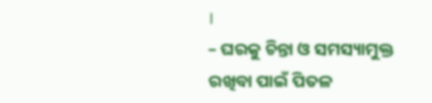।
– ଘରକୁ ଚିନ୍ତା ଓ ସମସ୍ୟାମୁକ୍ତ ରଖିବା ପାଇଁ ପିତଳ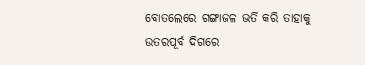ବୋତଲେରେ ଗଙ୍ଗାଜଳ ଭର୍ତି କରି ତାହାକୁ ଉତରପୂର୍ବ ଦିଗରେ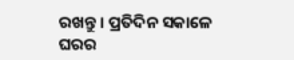ରଖନ୍ତୁ । ପ୍ରତିଦିନ ସକାଳେ ଘରର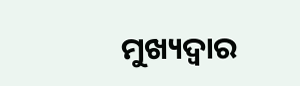ମୁଖ୍ୟଦ୍ୱାର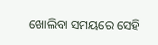ଖୋଲିବା ସମୟରେ ସେହି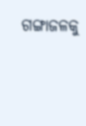ଗଙ୍ଗାଜଳକୁ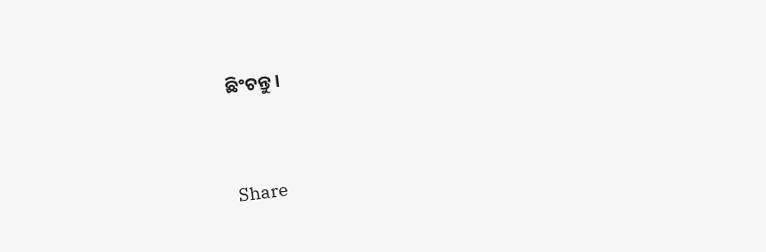ଛିଂଚନ୍ତୁ ।


Share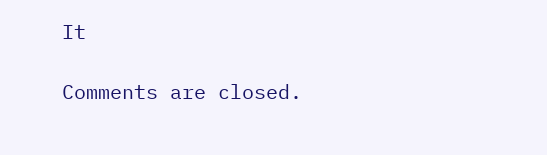It

Comments are closed.